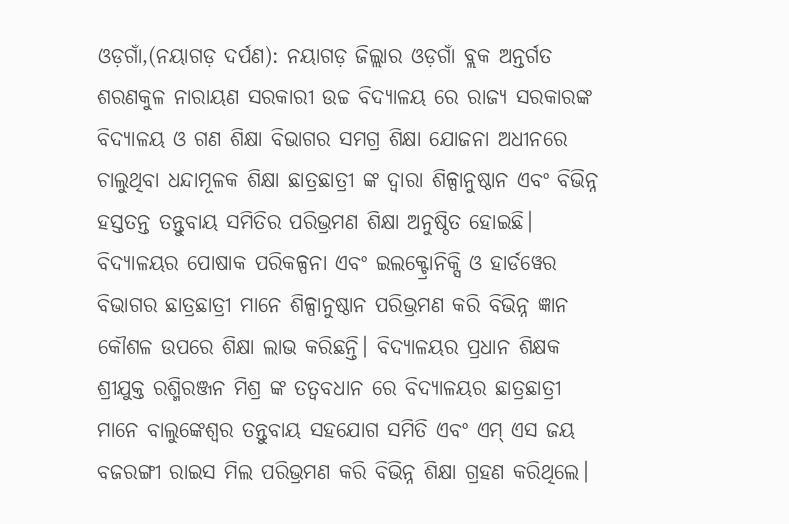ଓଡ଼ଗାଁ,(ନୟାଗଡ଼ ଦର୍ପଣ): ନୟାଗଡ଼ ଜିଲ୍ଲାର ଓଡ଼ଗାଁ ବ୍ଲକ ଅନ୍ତର୍ଗତ ଶରଣକୁଳ ନାରାୟଣ ସରକାରୀ ଉଚ୍ଚ ବିଦ୍ୟାଳୟ ରେ ରାଜ୍ୟ ସରକାରଙ୍କ ବିଦ୍ୟାଳୟ ଓ ଗଣ ଶିକ୍ଷା ବିଭାଗର ସମଗ୍ର ଶିକ୍ଷା ଯୋଜନା ଅଧୀନରେ ଚାଲୁଥିବା ଧନ୍ଦାମୂଳକ ଶିକ୍ଷା ଛାତ୍ରଛାତ୍ରୀ ଙ୍କ ଦ୍ୱାରା ଶିଳ୍ପାନୁଷ୍ଠାନ ଏବଂ ବିଭିନ୍ନ ହସ୍ତତନ୍ତ ତନ୍ତୁବାୟ ସମିତିର ପରିଭ୍ରମଣ ଶିକ୍ଷା ଅନୁଷ୍ଠିତ ହୋଇଛି। ବିଦ୍ୟାଳୟର ପୋଷାକ ପରିକଳ୍ପନା ଏବଂ ଇଲକ୍ଟ୍ରୋନିକ୍ସି ଓ ହାର୍ଡୱେର ବିଭାଗର ଛାତ୍ରଛାତ୍ରୀ ମାନେ ଶିଳ୍ପାନୁଷ୍ଠାନ ପରିଭ୍ରମଣ କରି ବିଭିନ୍ନ ଜ୍ଞାନ କୌଶଳ ଉପରେ ଶିକ୍ଷା ଲାଭ କରିଛନ୍ତି। ବିଦ୍ୟାଳୟର ପ୍ରଧାନ ଶିକ୍ଷକ ଶ୍ରୀଯୁକ୍ତ ରଶ୍ମିରଞ୍ଜନ ମିଶ୍ର ଙ୍କ ତତ୍ବବଧାନ ରେ ବିଦ୍ୟାଳୟର ଛାତ୍ରଛାତ୍ରୀ ମାନେ ବାଲୁଙ୍କେଶ୍ୱର ତନ୍ତୁବାୟ ସହଯୋଗ ସମିତି ଏବଂ ଏମ୍ ଏସ ଜୟ ବଜରଙ୍ଗୀ ରାଇସ ମିଲ ପରିଭ୍ରମଣ କରି ବିଭିନ୍ନ ଶିକ୍ଷା ଗ୍ରହଣ କରିଥିଲେ।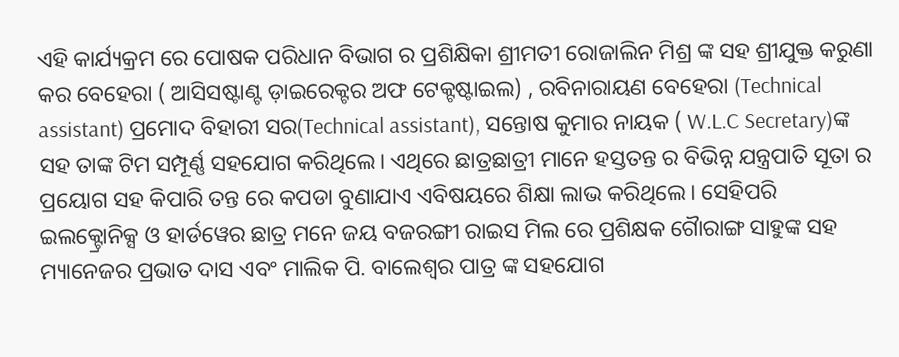ଏହି କାର୍ଯ୍ୟକ୍ରମ ରେ ପୋଷକ ପରିଧାନ ବିଭାଗ ର ପ୍ରଶିକ୍ଷିକା ଶ୍ରୀମତୀ ରୋଜାଲିନ ମିଶ୍ର ଙ୍କ ସହ ଶ୍ରୀଯୁକ୍ତ କରୁଣା କର ବେହେରା ( ଆସିସଷ୍ଟାଣ୍ଟ ଡ଼ାଇରେକ୍ଟର ଅଫ ଟେକ୍ଟଷ୍ଟାଇଲ) , ରବିନାରାୟଣ ବେହେରା (Technical assistant) ପ୍ରମୋଦ ବିହାରୀ ସର(Technical assistant), ସନ୍ତୋଷ କୁମାର ନାୟକ ( W.L.C Secretary)ଙ୍କ ସହ ତାଙ୍କ ଟିମ ସମ୍ପୂର୍ଣ୍ଣ ସହଯୋଗ କରିଥିଲେ। ଏଥିରେ ଛାତ୍ରଛାତ୍ରୀ ମାନେ ହସ୍ତତନ୍ତ ର ବିଭିନ୍ନ ଯନ୍ତ୍ରପାତି ସୂତା ର ପ୍ରୟୋଗ ସହ କିପାରି ତନ୍ତ ରେ କପଡା ବୁଣାଯାଏ ଏବିଷୟରେ ଶିକ୍ଷା ଲାଭ କରିଥିଲେ। ସେହିପରି ଇଲକ୍ଟ୍ରୋନିକ୍ସ ଓ ହାର୍ଡୱେର ଛାତ୍ର ମନେ ଜୟ ବଜରଙ୍ଗୀ ରାଇସ ମିଲ ରେ ପ୍ରଶିକ୍ଷକ ଗୋୖରାଙ୍ଗ ସାହୁଙ୍କ ସହ ମ୍ୟାନେଜର ପ୍ରଭାତ ଦାସ ଏବଂ ମାଲିକ ପି. ବାଲେଶ୍ବର ପାତ୍ର ଙ୍କ ସହଯୋଗ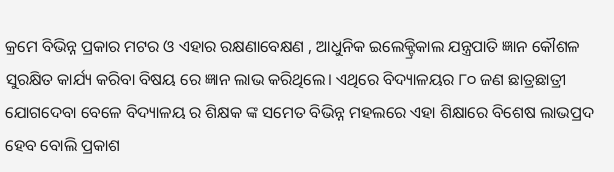କ୍ରମେ ବିଭିନ୍ନ ପ୍ରକାର ମଟର ଓ ଏହାର ରକ୍ଷଣାବେକ୍ଷଣ , ଆଧୁନିକ ଇଲେକ୍ଟ୍ରିକାଲ ଯନ୍ତ୍ରପାତି ଜ୍ଞାନ କୌଶଳ ସୁରକ୍ଷିତ କାର୍ଯ୍ୟ କରିବା ବିଷୟ ରେ ଜ୍ଞାନ ଲାଭ କରିଥିଲେ। ଏଥିରେ ବିଦ୍ୟାଳୟର ୮୦ ଜଣ ଛାତ୍ରଛାତ୍ରୀ ଯୋଗଦେବା ବେଳେ ବିଦ୍ୟାଳୟ ର ଶିକ୍ଷକ ଙ୍କ ସମେତ ବିଭିନ୍ନ ମହଲରେ ଏହା ଶିକ୍ଷାରେ ବିଶେଷ ଲାଭପ୍ରଦ ହେବ ବୋଲି ପ୍ରକାଶ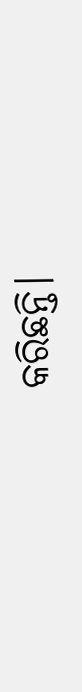କରିଛନ୍ତି।